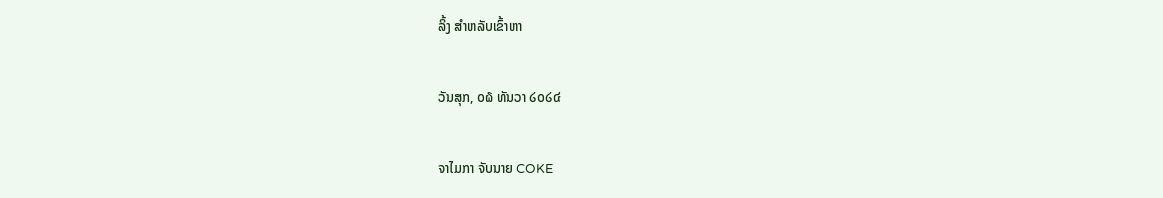ລິ້ງ ສຳຫລັບເຂົ້າຫາ

ວັນສຸກ, ໐໖ ທັນວາ ໒໐໒໔

ຈາໄມກາ ຈັບນາຍ COKE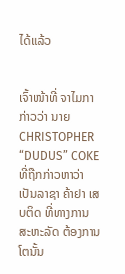ໄດ້ແລ້ວ


ເຈົ້າໜ້າທີ່ ຈາໄມກາ ກ່າວວ່າ ນາຍ CHRISTOPHER “DUDUS” COKE ທີ່ຖືກກ່າວຫາວ່າ ເປັນລາຊາ ຄ້າຢາ ເສບຕິດ ທີ່ທາງການ ສະຫະລັດ ຕ້ອງການໂຕນັ້ນ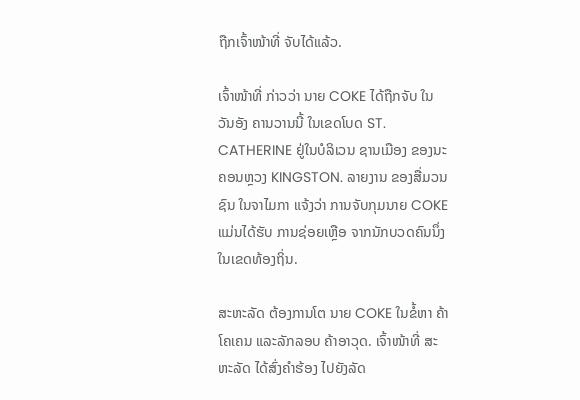ຖືກເຈົ້າໜ້າທີ່ ຈັບໄດ້ແລ້ວ.

ເຈົ້າໜ້າທີ່ ກ່າວວ່າ ນາຍ COKE ໄດ້ຖືກຈັບ ໃນວັນອັງ ຄານວານນີ້ ໃນເຂດໂບດ ST. CATHERINE ຢູ່ໃນບໍລິເວນ ຊານເມືອງ ຂອງນະຄອນຫຼວງ KINGSTON. ລາຍງານ ຂອງສື່ມວນຊົນ ໃນຈາໄມກາ ແຈ້ງວ່າ ການຈັບກຸມນາຍ COKE ແມ່ນໄດ້ຮັບ ການຊ່ອຍເຫຼືອ ຈາກນັກບວດຄົນນຶ່ງ ໃນເຂດທ້ອງຖິ່ນ.

ສະຫະລັດ ຕ້ອງການໂຕ ນາຍ COKE ໃນຂໍ້ຫາ ຄ້າໂຄເຄນ ແລະລັກລອບ ຄ້າອາວຸດ. ເຈົ້າໜ້າທີ່ ສະຫະລັດ ໄດ້ສົ່ງຄຳຮ້ອງ ໄປຍັງລັດ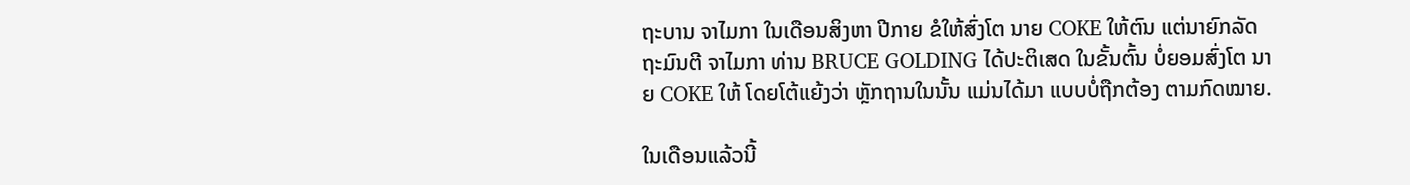ຖະບານ ຈາໄມກາ ໃນເດືອນສິງຫາ ປີກາຍ ຂໍໃຫ້ສົ່ງໂຕ ນາຍ COKE ໃຫ້ຕົນ ແຕ່ນາຍົກລັດຖະມົນຕີ ຈາໄມກາ ທ່ານ BRUCE GOLDING ໄດ້ປະຕິເສດ ໃນຂັ້ນຕົ້ນ ບໍ່ຍອມສົ່ງໂຕ ນາຍ COKE ໃຫ້ ໂດຍໂຕ້ແຍ້ງວ່າ ຫຼັກຖານໃນນັ້ນ ແມ່ນໄດ້ມາ ແບບບໍ່ຖືກຕ້ອງ ຕາມກົດໝາຍ.

ໃນເດືອນແລ້ວນີ້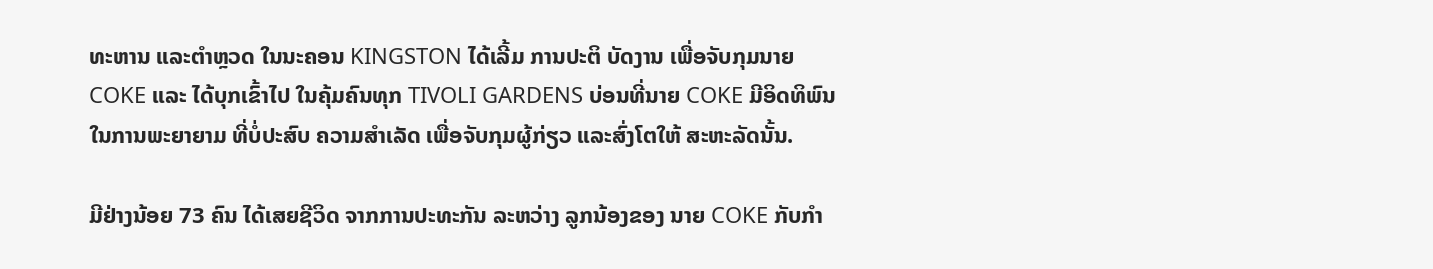ທະຫານ ແລະຕຳຫຼວດ ໃນນະຄອນ KINGSTON ໄດ້ເລີ້ມ ການປະຕິ ບັດງານ ເພື່ອຈັບກຸມນາຍ COKE ແລະ ໄດ້ບຸກເຂົ້າໄປ ໃນຄຸ້ມຄົນທຸກ TIVOLI GARDENS ບ່ອນທີ່ນາຍ COKE ມີອິດທິພົນ ໃນການພະຍາຍາມ ທີ່ບໍ່ປະສົບ ຄວາມສຳເລັດ ເພື່ອຈັບກຸມຜູ້ກ່ຽວ ແລະສົ່ງໂຕໃຫ້ ສະຫະລັດນັ້ນ.

ມີຢ່າງນ້ອຍ 73 ຄົນ ໄດ້ເສຍຊີວິດ ຈາກການປະທະກັນ ລະຫວ່າງ ລູກນ້ອງຂອງ ນາຍ COKE ກັບກຳ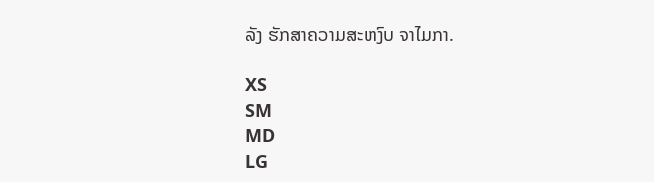ລັງ ຮັກສາຄວາມສະຫງົບ ຈາໄມກາ.

XS
SM
MD
LG